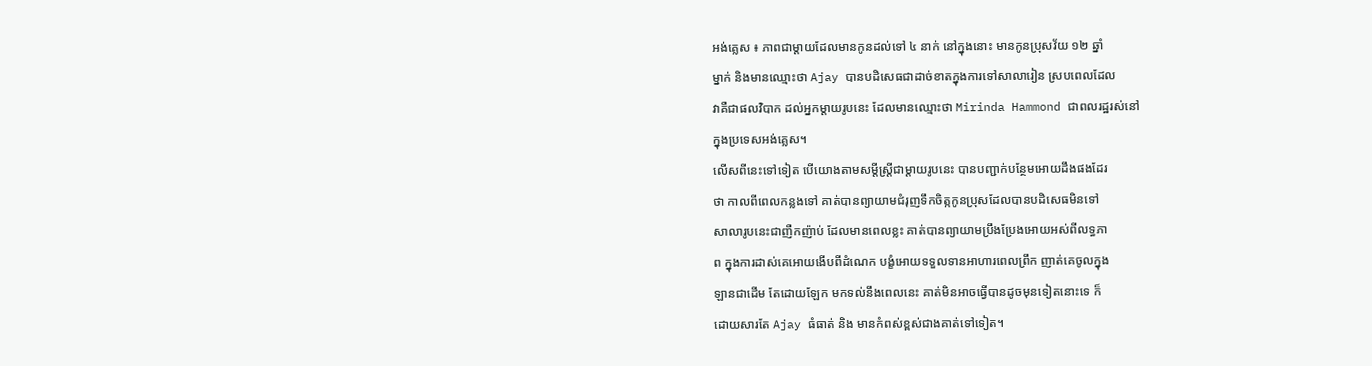អង់គ្លេស ៖ ភាពជាម្តាយដែលមានកូនដល់ទៅ ៤ នាក់ នៅក្នុងនោះ មានកូនប្រុសវ័យ ១២ ឆ្នាំ
ម្នាក់ និងមានឈ្មោះថា Ajay បានបដិសេធជាដាច់ខាតក្នុងការទៅសាលារៀន ស្របពេលដែល
វាគឺជាផលវិបាក ដល់អ្នកម្តាយរូបនេះ ដែលមានឈ្មោះថា Mirinda Hammond ជាពលរដ្ឋរស់នៅ
ក្នុងប្រទេសអង់គេ្លស។
លើសពីនេះទៅទៀត បើយោងតាមសម្តីស្រ្តីជាម្តាយរូបនេះ បានបញ្ជាក់បន្ថែមអោយដឹងផងដែរ
ថា កាលពីពេលកន្លងទៅ គាត់បានព្យាយាមជំរុញទឹកចិត្កកូនប្រុសដែលបានបដិសេធមិនទៅ
សាលារូបនេះជាញឺកញ៉ាប់ ដែលមានពេលខ្លះ គាត់បានព្យាយាមប្រឹងប្រែងអោយអស់ពីលទ្ធភា
ព ក្នុងការដាស់គេអោយងើបពីដំណេក បង្ខំអោយទទួលទានអាហារពេលព្រឹក ញាត់គេចូលក្នុង
ឡានជាដើម តែដោយឡែក មកទល់នឹងពេលនេះ គាត់មិនអាចធ្វើបានដូចមុនទៀតនោះទេ ក៏
ដោយសារតែ Ajay ធំធាត់ និង មានកំពស់ខ្ពស់ជាងគាត់ទៅទៀត។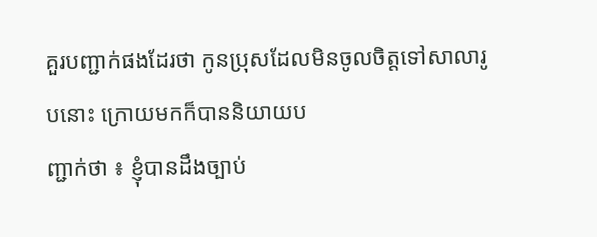គួរបញ្ជាក់ផងដែរថា កូនប្រុសដែលមិនចូលចិត្តទៅសាលារូបនោះ ក្រោយមកក៏បាននិយាយប
ញ្ជាក់ថា ៖ ខ្ញុំបានដឹងច្បាប់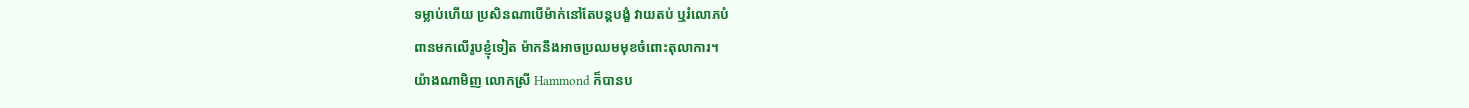ទម្លាប់ហើយ ប្រសិនណាបើម៉ាក់នៅតែបន្តបង្ខំ វាយតប់ ឬរំលោភបំ
ពានមកលើរូបខ្ញុំទៀត ម៉ាកនឹងអាចប្រឈមមុខចំពោះតុលាការ។
យ៉ាងណាមិញ លោកស្រី Hammond ក៏បានប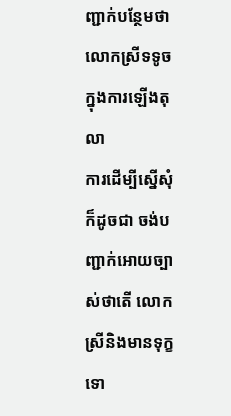ញ្ជាក់បន្ថែមថា លោកស្រីទទូចក្នុងការឡើងតុលា
ការដើម្បីស្នើសុំ ក៏ដូចជា ចង់បញ្ជាក់អោយច្បាស់ថាតើ លោកស្រីនិងមានទុក្ខទោ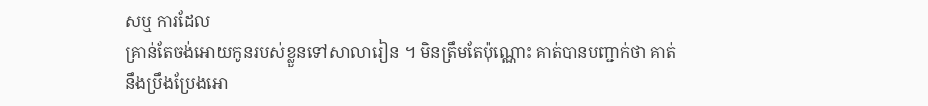សឬ ការដែល
គ្រាន់តែចង់អោយកូនរបស់ខ្លួនទៅសាលារៀន ។ មិនត្រឹមតែប៉ុណ្ណោះ គាត់បានបញ្ជាក់ថា គាត់
នឹងប្រឹងប្រែងអោ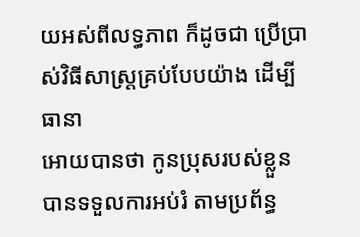យអស់ពីលទ្ធភាព ក៏ដូចជា ប្រើប្រាស់វិធីសាស្រ្តគ្រប់បែបយ៉ាង ដើម្បីធានា
អោយបានថា កូនប្រុសរបស់ខ្លួន បានទទួលការអប់រំ តាមប្រព័ន្ធ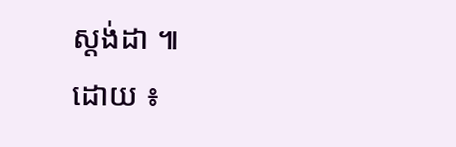ស្តង់ដា ៕
ដោយ ៖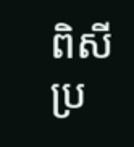ពិសី
ប្រ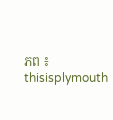ភព ៖ thisisplymouth